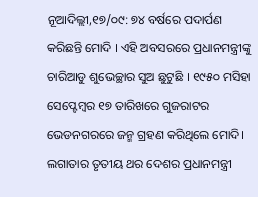ନୂଆଦିଲ୍ଲୀ,୧୭/୦୯: ୭୪ ବର୍ଷରେ ପଦାର୍ପଣ କରିଛନ୍ତି ମୋଦି । ଏହି ଅବସରରେ ପ୍ରଧାନମନ୍ତ୍ରୀଙ୍କୁ ଚାରିଆଡୁ ଶୁଭେଚ୍ଛାର ସୁଅ ଛୁଟୁଛି । ୧୯୫୦ ମସିହା ସେପ୍ଟେମ୍ବର ୧୭ ତାରିଖରେ ଗୁଜରାଟର ଭେଡନଗରରେ ଜନ୍ମ ଗ୍ରହଣ କରିଥିଲେ ମୋଦି। ଲଗାତାର ତୃତୀୟ ଥର ଦେଶର ପ୍ରଧାନମନ୍ତ୍ରୀ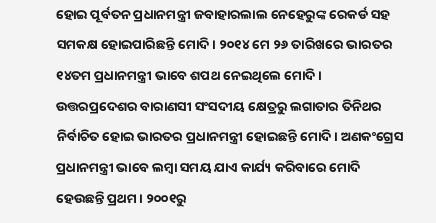ହୋଇ ପୂର୍ବତନ ପ୍ରଧାନମନ୍ତ୍ରୀ ଜବାହାରଲାଲ ନେହେରୁଙ୍କ ରେକର୍ଡ ସହ ସମକକ୍ଷ ହୋଇପାରିଛନ୍ତି ମୋଦି। ୨୦୧୪ ମେ ୨୬ ତାରିଖରେ ଭାରତର ୧୪ତମ ପ୍ରଧାନମନ୍ତ୍ରୀ ଭାବେ ଶପଥ ନେଇଥିଲେ ମୋଦି।
ଉତ୍ତରପ୍ରଦେଶର ବାରାଣସୀ ସଂସଦୀୟ କ୍ଷେତ୍ରରୁ ଲଗାତାର ତିନିଥର ନିର୍ବାଚିତ ହୋଇ ଭାରତର ପ୍ରଧାନମନ୍ତ୍ରୀ ହୋଇଛନ୍ତି ମୋଦି। ଅଣକଂଗ୍ରେସ ପ୍ରଧାନମନ୍ତ୍ରୀ ଭାବେ ଲମ୍ବା ସମୟ ଯାଏ କାର୍ଯ୍ୟ କରିବାରେ ମୋଦି ହେଉଛନ୍ତି ପ୍ରଥମ। ୨୦୦୧ରୁ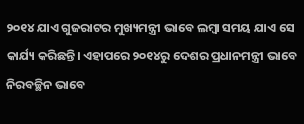୨୦୧୪ ଯାଏ ଗୁଜରାଟର ମୁଖ୍ୟମନ୍ତ୍ରୀ ଭାବେ ଲମ୍ବା ସମୟ ଯାଏ ସେ କାର୍ଯ୍ୟ କରିଛନ୍ତି। ଏହାପରେ ୨୦୧୪ରୁ ଦେଶର ପ୍ରଧାନମନ୍ତ୍ରୀ ଭାବେ ନିରବଚ୍ଛିନ ଭାବେ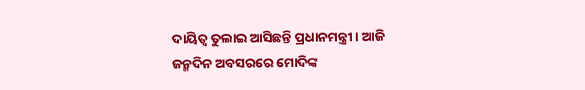ଦାୟିତ୍ୱ ତୁଲାଇ ଆସିଛନ୍ତି ପ୍ରଧାନମନ୍ତ୍ରୀ। ଆଜି ଜନ୍ମଦିନ ଅବସରରେ ମୋଦିଙ୍କ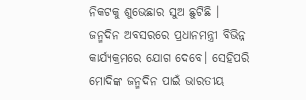ନିକଟକୁ ଶୁଭେଛାର ସୁଅ ଛୁଟିଛି । ଜନ୍ମଦିନ ଅବସରରେ ପ୍ରଧାନମନ୍ତ୍ରୀ ବିଭିନ୍ନ କାର୍ଯ୍ୟକ୍ରମରେ ଯୋଗ ଦେବେ। ସେହିପରି ମୋଦିଙ୍କ ଜନ୍ମଦିନ ପାଇଁ ଭାରତୀୟ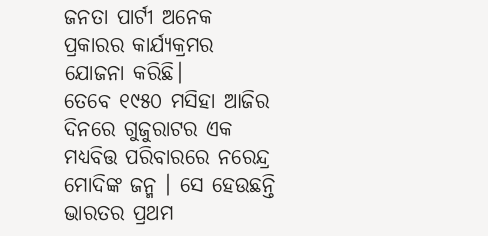ଜନତା ପାର୍ଟୀ ଅନେକ ପ୍ରକାରର କାର୍ଯ୍ୟକ୍ରମର ଯୋଜନା କରିଛି।
ତେବେ ୧୯୫୦ ମସିହା ଆଜିର ଦିନରେ ଗୁଜୁରାଟର ଏକ ମଧ୍ୟବିତ୍ତ ପରିବାରରେ ନରେନ୍ଦ୍ର ମୋଦିଙ୍କ ଜନ୍ମ । ସେ ହେଉଛନ୍ତି ଭାରତର ପ୍ରଥମ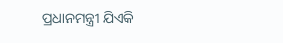ପ୍ରଧାନମନ୍ତ୍ରୀ ଯିଏକି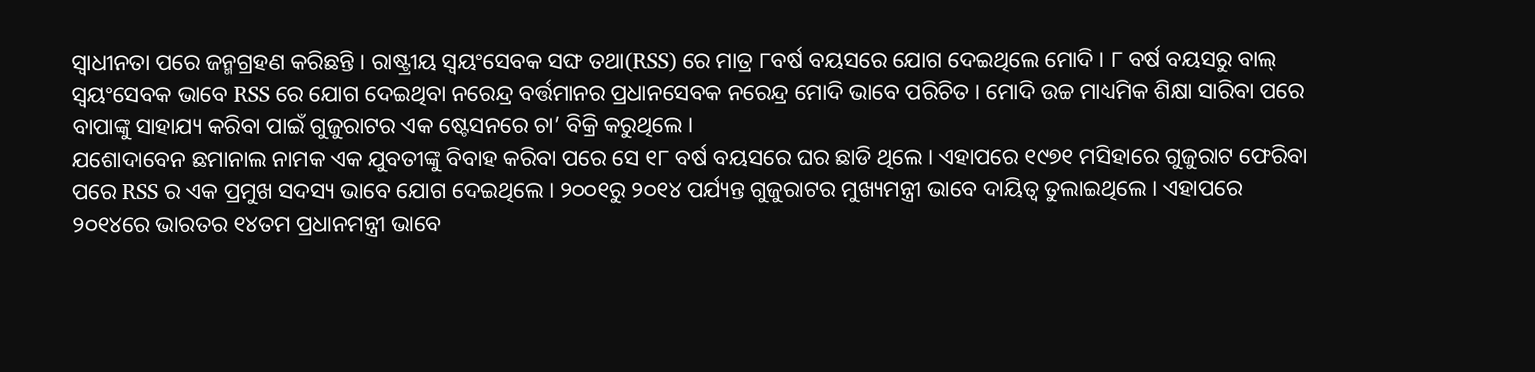ସ୍ବାଧୀନତା ପରେ ଜନ୍ମଗ୍ରହଣ କରିଛନ୍ତି । ରାଷ୍ଟ୍ରୀୟ ସ୍ବୟଂସେବକ ସଙ୍ଘ ତଥା(RSS) ରେ ମାତ୍ର ୮ବର୍ଷ ବୟସରେ ଯୋଗ ଦେଇଥିଲେ ମୋଦି । ୮ ବର୍ଷ ବୟସରୁ ବାଲ୍ ସ୍ବୟଂସେବକ ଭାବେ RSS ରେ ଯୋଗ ଦେଇଥିବା ନରେନ୍ଦ୍ର ବର୍ତ୍ତମାନର ପ୍ରଧାନସେବକ ନରେନ୍ଦ୍ର ମୋଦି ଭାବେ ପରିଚିତ । ମୋଦି ଉଚ୍ଚ ମାଧ୍ୟମିକ ଶିକ୍ଷା ସାରିବା ପରେ ବାପାଙ୍କୁ ସାହାଯ୍ୟ କରିବା ପାଇଁ ଗୁଜୁରାଟର ଏକ ଷ୍ଟେସନରେ ଚା’ ବିକ୍ରି କରୁଥିଲେ ।
ଯଶୋଦାବେନ ଛମାନାଲ ନାମକ ଏକ ଯୁବତୀଙ୍କୁ ବିବାହ କରିବା ପରେ ସେ ୧୮ ବର୍ଷ ବୟସରେ ଘର ଛାଡି ଥିଲେ । ଏହାପରେ ୧୯୭୧ ମସିହାରେ ଗୁଜୁରାଟ ଫେରିବା ପରେ RSS ର ଏକ ପ୍ରମୁଖ ସଦସ୍ୟ ଭାବେ ଯୋଗ ଦେଇଥିଲେ । ୨୦୦୧ରୁ ୨୦୧୪ ପର୍ଯ୍ୟନ୍ତ ଗୁଜୁରାଟର ମୁଖ୍ୟମନ୍ତ୍ରୀ ଭାବେ ଦାୟିତ୍ବ ତୁଲାଇଥିଲେ । ଏହାପରେ ୨୦୧୪ରେ ଭାରତର ୧୪ତମ ପ୍ରଧାନମନ୍ତ୍ରୀ ଭାବେ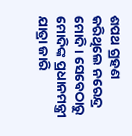ଶପଥ ଗ୍ରହଣ କରିଥିଲେ ନରେନ୍ଦ୍ର ମୋଦି । ସେବେଠାରୁ ମୋଦିଙ୍କ ପ୍ରଧାନମନ୍ତ୍ରୀ ଯାତ୍ରା ଜାରି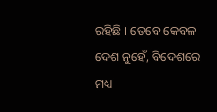ରହିଛି । ତେବେ କେବଳ ଦେଶ ନୁହେଁ, ବିଦେଶରେ ମଧ୍ୟ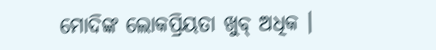ମୋଦିଙ୍କ ଲୋକପ୍ରିୟତା ଖୁବ୍ ଅଧିକ ।